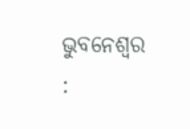ଭୁବନେଶ୍ୱର :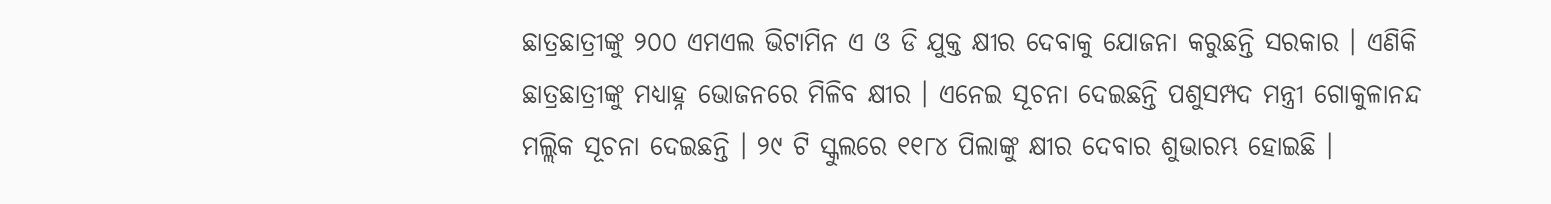ଛାତ୍ରଛାତ୍ରୀଙ୍କୁ ୨୦୦ ଏମଏଲ ଭିଟାମିନ ଏ ଓ ଡି ଯୁକ୍ତ କ୍ଷୀର ଦେବାକୁ ଯୋଜନା କରୁଛନ୍ତି ସରକାର । ଏଣିକି ଛାତ୍ରଛାତ୍ରୀଙ୍କୁ ମଧ୍ୟାହ୍ନ ଭୋଜନରେ ମିଳିବ କ୍ଷୀର । ଏନେଇ ସୂଚନା ଦେଇଛନ୍ତି ପଶୁସମ୍ପଦ ମନ୍ତ୍ରୀ ଗୋକୁଳାନନ୍ଦ ମଲ୍ଲିକ ସୂଚନା ଦେଇଛନ୍ତି । ୨୯ ଟି ସ୍କୁଲରେ ୧୧୮୪ ପିଲାଙ୍କୁ କ୍ଷୀର ଦେବାର ଶୁଭାରମ୍ଭ ହୋଇଛି ।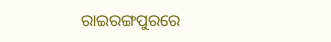ରାଇରଙ୍ଗପୁରରେ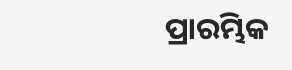ପ୍ରାରମ୍ଭିକ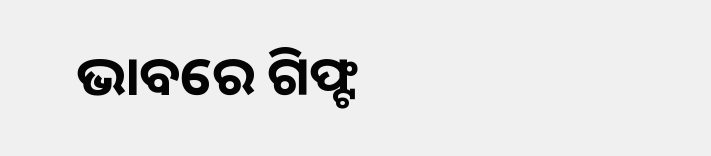ଭାବରେ ଗିଫ୍ଟ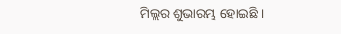ମିଲ୍ଲର ଶୁଭାରମ୍ଭ ହୋଇଛି ।